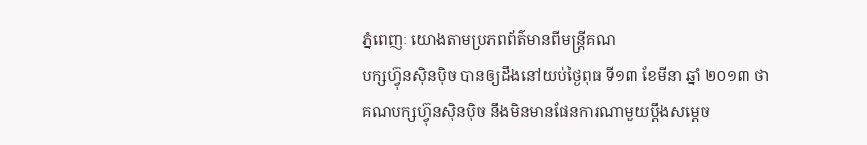ភ្នំពេញៈ យោងតាមប្រភពព័ត៌មានពីមន្រ្តីគណ
បក្សហ៊្វុនស៊ិនប៉ិច បានឲ្យដឹងនៅយប់ថ្ងៃពុធ ទី១៣ ខែមីនា ឆ្នាំ ២០១៣ ថា
គណបក្សហ្វ៊ុនស៊ិនប៉ិច នឹងមិនមានផែនការណាមួយប្តឹងសម្តេច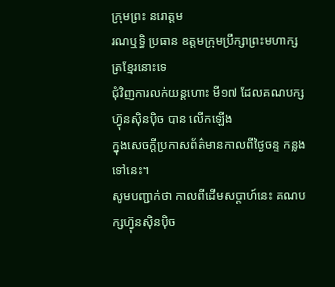ក្រុមព្រះ នរោត្តម
រណឬទ្ធិ ប្រធាន ឧត្តមក្រុមប្រឹក្សាព្រះមហាក្សត្រខ្មែរនោះទេ
ជុំវិញការលក់យន្តហោះ មី១៧ ដែលគណបក្សហ្វ៊ុនស៊ិនប៉ិច បាន លើកឡើង
ក្នុងសេចក្តីប្រកាសព័ត៌មានកាលពីថ្ងៃចន្ទ កន្លងទៅនេះ។
សូមបញ្ជាក់ថា កាលពីដើមសប្តាហ៍នេះ គណបក្សហ៊្វុនស៊ិនប៉ិច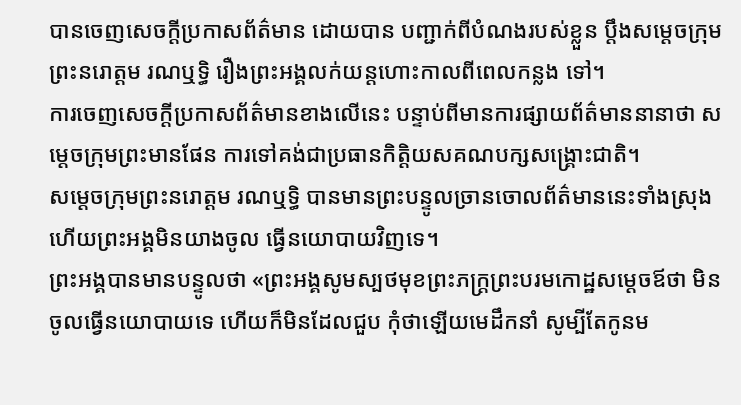បានចេញសេចក្តីប្រកាសព័ត៌មាន ដោយបាន បញ្ជាក់ពីបំណងរបស់ខ្លួន ប្តឹងសម្តេចក្រុមព្រះនរោត្តម រណឬទ្ធិ រឿងព្រះអង្គលក់យន្តហោះកាលពីពេលកន្លង ទៅ។
ការចេញសេចក្តីប្រកាសព័ត៌មានខាងលើនេះ បន្ទាប់ពីមានការផ្សាយព័ត៌មាននានាថា សម្តេចក្រុមព្រះមានផែន ការទៅគង់ជាប្រធានកិត្តិយសគណបក្សសង្រ្គោះជាតិ។
សម្តេចក្រុមព្រះនរោត្តម រណឬទ្ធិ បានមានព្រះបន្ទូលច្រានចោលព័ត៌មាននេះទាំងស្រុង ហើយព្រះអង្គមិនយាងចូល ធ្វើនយោបាយវិញទេ។
ព្រះអង្គបានមានបន្ទូលថា «ព្រះអង្គសូមស្បថមុខព្រះភក្ដ្រព្រះបរមកោដ្ឋសម្ដេចឪថា មិនចូលធ្វើនយោបាយទេ ហើយក៏មិនដែលជួប កុំថាឡើយមេដឹកនាំ សូម្បីតែកូនម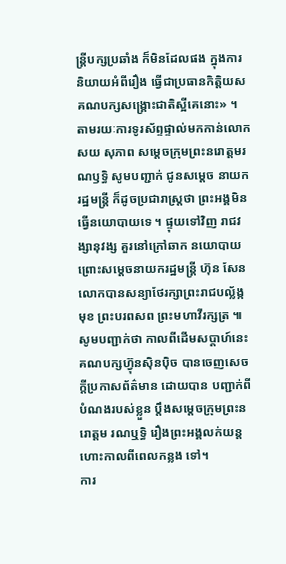ន្ដ្រីបក្សប្រឆាំង ក៏មិនដែលផង ក្នុងការនិយាយអំពីរឿង ធ្វើជាប្រធានកិត្ដិយសគណបក្សសង្គ្រោះជាតិស្អីគេនោះ» ។
តាមរយៈការទូរស័ព្ទផ្ទាល់មកកាន់លោក សយ សុភាព សម្ដេចក្រុមព្រះនរោត្ដមរណឫទ្ធិ សូមបញ្ជាក់ ជូនសម្ដេច នាយករដ្ឋមន្ដ្រី ក៏ដូចប្រជារាស្ដ្រថា ព្រះអង្គមិនធ្វើនយោបាយទេ ។ ផ្ទុយទៅវិញ រាជវង្សានុវង្ស គួរនៅក្រៅឆាក នយោបាយ ព្រោះសម្ដេចនាយករដ្ឋមន្ដ្រី ហ៊ុន សែន លោកបានសន្យាថែរក្សាព្រះរាជបល្ល័ង្កមុខ ព្រះបរពសព ព្រះមហាវីរក្សត្រ ៕
សូមបញ្ជាក់ថា កាលពីដើមសប្តាហ៍នេះ គណបក្សហ៊្វុនស៊ិនប៉ិច បានចេញសេចក្តីប្រកាសព័ត៌មាន ដោយបាន បញ្ជាក់ពីបំណងរបស់ខ្លួន ប្តឹងសម្តេចក្រុមព្រះនរោត្តម រណឬទ្ធិ រឿងព្រះអង្គលក់យន្តហោះកាលពីពេលកន្លង ទៅ។
ការ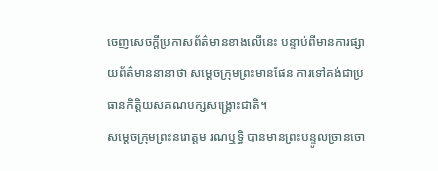ចេញសេចក្តីប្រកាសព័ត៌មានខាងលើនេះ បន្ទាប់ពីមានការផ្សាយព័ត៌មាននានាថា សម្តេចក្រុមព្រះមានផែន ការទៅគង់ជាប្រធានកិត្តិយសគណបក្សសង្រ្គោះជាតិ។
សម្តេចក្រុមព្រះនរោត្តម រណឬទ្ធិ បានមានព្រះបន្ទូលច្រានចោ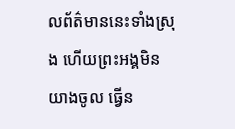លព័ត៌មាននេះទាំងស្រុង ហើយព្រះអង្គមិនយាងចូល ធ្វើន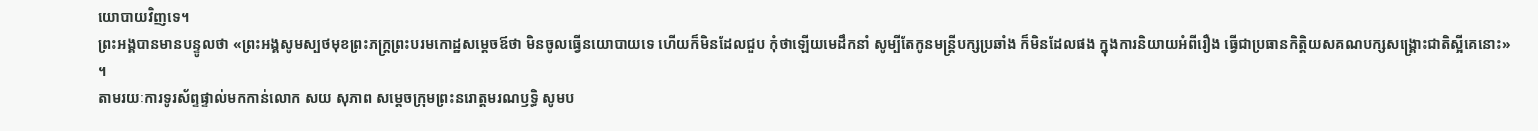យោបាយវិញទេ។
ព្រះអង្គបានមានបន្ទូលថា «ព្រះអង្គសូមស្បថមុខព្រះភក្ដ្រព្រះបរមកោដ្ឋសម្ដេចឪថា មិនចូលធ្វើនយោបាយទេ ហើយក៏មិនដែលជួប កុំថាឡើយមេដឹកនាំ សូម្បីតែកូនមន្ដ្រីបក្សប្រឆាំង ក៏មិនដែលផង ក្នុងការនិយាយអំពីរឿង ធ្វើជាប្រធានកិត្ដិយសគណបក្សសង្គ្រោះជាតិស្អីគេនោះ» ។
តាមរយៈការទូរស័ព្ទផ្ទាល់មកកាន់លោក សយ សុភាព សម្ដេចក្រុមព្រះនរោត្ដមរណឫទ្ធិ សូមប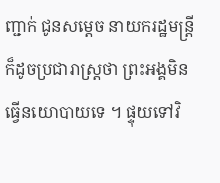ញ្ជាក់ ជូនសម្ដេច នាយករដ្ឋមន្ដ្រី ក៏ដូចប្រជារាស្ដ្រថា ព្រះអង្គមិនធ្វើនយោបាយទេ ។ ផ្ទុយទៅវិ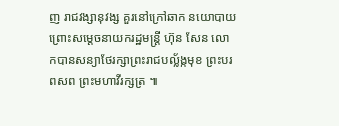ញ រាជវង្សានុវង្ស គួរនៅក្រៅឆាក នយោបាយ ព្រោះសម្ដេចនាយករដ្ឋមន្ដ្រី ហ៊ុន សែន លោកបានសន្យាថែរក្សាព្រះរាជបល្ល័ង្កមុខ ព្រះបរពសព ព្រះមហាវីរក្សត្រ ៕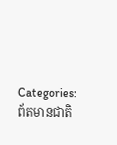Categories:
ព័តមានជាតិ